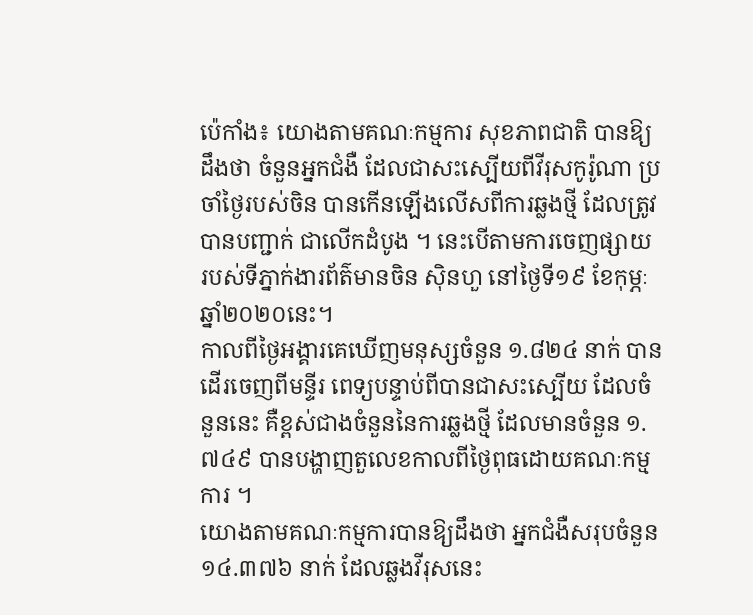ប៉េកាំង៖ យោងតាមគណៈកម្មការ សុខភាពជាតិ បានឱ្យដឹងថា ចំនួនអ្នកជំងឺ ដែលជាសះស្បើយពីវីរុសកូរ៉ូណា ប្រចាំថ្ងៃរបស់ចិន បានកើនឡើងលើសពីការឆ្លងថ្មី ដែលត្រូវបានបញ្ជាក់ ជាលើកដំបូង ។ នេះបើតាមការចេញផ្សាយ របស់ទីភ្នាក់ងារព័ត៌មានចិន ស៊ិនហួ នៅថ្ងៃទី១៩ ខែកុម្ភៈ ឆ្នាំ២០២០នេះ។
កាលពីថ្ងៃអង្គារគេឃើញមនុស្សចំនួន ១.៨២៤ នាក់ បានដើរចេញពីមន្ទីរ ពេទ្យបន្ទាប់ពីបានជាសះស្បើយ ដែលចំនួននេះ គឺខ្ពស់ជាងចំនួននៃការឆ្លងថ្មី ដែលមានចំនួន ១.៧៤៩ បានបង្ហាញតួលេខកាលពីថ្ងៃពុធដោយគណៈកម្មការ ។
យោងតាមគណៈកម្មការបានឱ្យដឹងថា អ្នកជំងឺសរុបចំនួន ១៤.៣៧៦ នាក់ ដែលឆ្លងវីរុសនេះ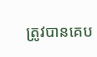ត្រូវបានគេប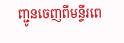ញ្ជូនចេញពីមន្ទីរពេ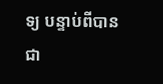ទ្យ បន្ទាប់ពីបានជា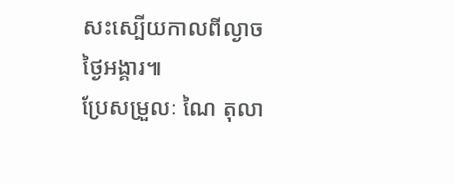សះស្បើយកាលពីល្ងាចថ្ងៃអង្គារ៕
ប្រែសម្រួលៈ ណៃ តុលា